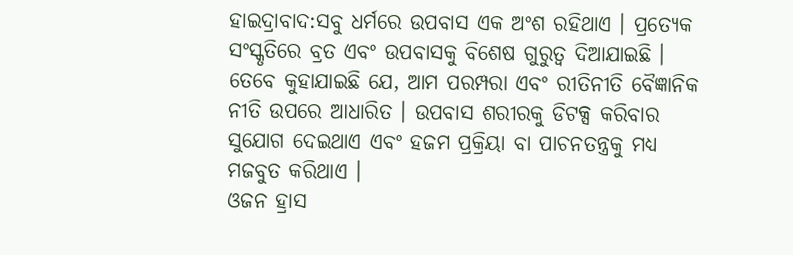ହାଇଦ୍ରାବାଦ:ସବୁ ଧର୍ମରେ ଉପବାସ ଏକ ଅଂଶ ରହିଥାଏ । ପ୍ରତ୍ୟେକ ସଂସ୍କୃତିରେ ବ୍ରତ ଏବଂ ଉପବାସକୁ ବିଶେଷ ଗୁରୁତ୍ୱ ଦିଆଯାଇଛି । ତେବେ କୁହାଯାଇଛି ଯେ, ଆମ ପରମ୍ପରା ଏବଂ ରୀତିନୀତି ବୈଜ୍ଞାନିକ ନୀତି ଉପରେ ଆଧାରିତ । ଉପବାସ ଶରୀରକୁ ଡିଟକ୍ସ କରିବାର ସୁଯୋଗ ଦେଇଥାଏ ଏବଂ ହଜମ ପ୍ରକ୍ରିୟା ବା ପାଚନତନ୍ତ୍ରକୁ ମଧ୍ୟ ମଜବୁତ କରିଥାଏ ।
ଓଜନ ହ୍ରାସ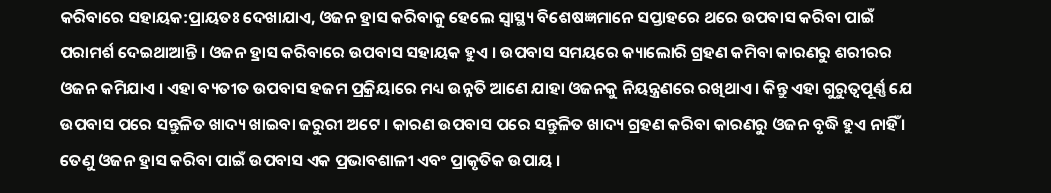କରିବାରେ ସହାୟକ:ପ୍ରାୟତଃ ଦେଖାଯାଏ, ଓଜନ ହ୍ରାସ କରିବାକୁ ହେଲେ ସ୍ବାସ୍ଥ୍ୟ ବିଶେଷଜ୍ଞମାନେ ସପ୍ତାହରେ ଥରେ ଉପବାସ କରିବା ପାଇଁ ପରାମର୍ଶ ଦେଇଥାଆନ୍ତି । ଓଜନ ହ୍ରାସ କରିବାରେ ଉପବାସ ସହାୟକ ହୁଏ । ଉପବାସ ସମୟରେ କ୍ୟାଲୋରି ଗ୍ରହଣ କମିବା କାରଣରୁ ଶରୀରର ଓଜନ କମିଯାଏ । ଏହା ବ୍ୟତୀତ ଉପବାସ ହଜମ ପ୍ରକ୍ରିୟାରେ ମଧ୍ୟ ଉନ୍ନତି ଆଣେ ଯାହା ଓଜନକୁ ନିୟନ୍ତ୍ରଣରେ ରଖିଥାଏ । କିନ୍ତୁ ଏହା ଗୁରୁତ୍ବପୂର୍ଣ୍ଣ ଯେ ଉପବାସ ପରେ ସନ୍ତୁଳିତ ଖାଦ୍ୟ ଖାଇବା ଜରୁରୀ ଅଟେ । କାରଣ ଉପବାସ ପରେ ସନ୍ତୁଳିତ ଖାଦ୍ୟ ଗ୍ରହଣ କରିବା କାରଣରୁ ଓଜନ ବୃଦ୍ଧି ହୁଏ ନାହିଁ । ତେଣୁ ଓଜନ ହ୍ରାସ କରିବା ପାଇଁ ଉପବାସ ଏକ ପ୍ରଭାବଶାଳୀ ଏବଂ ପ୍ରାକୃତିକ ଉପାୟ ।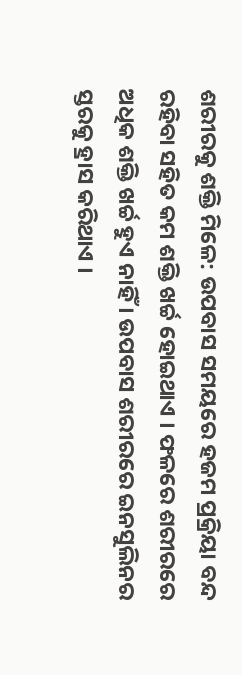ଶରୀରକୁ ଶକ୍ତି ମିଳେ: ଉପବାସ ସମୟରେ ହଜମ ପ୍ରକ୍ରିୟା ବନ୍ଦ ରହିବା ସହିତ କମ ଶକ୍ତି ଖର୍ଚ୍ଚ ହୋଇଥାଏ । ଫଳରେ ଶରୀରରେ ଅଧିକ ଶକ୍ତି ଖର୍ଚ୍ଚ ହୁଏ ନାହିଁ । ଉପବାସ ଶରୀରରେ ଇନସୁଲିନର ସ୍ତରକୁ ହ୍ରାସ କରିଥାଏ ।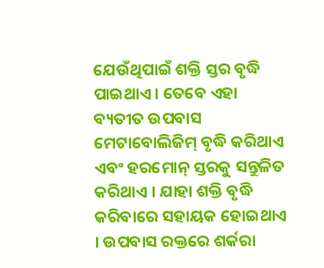ଯେଉଁଥିପାଇଁ ଶକ୍ତି ସ୍ତର ବୃଦ୍ଧି ପାଇଥାଏ । ତେବେ ଏହା ବ୍ୟତୀତ ଉପବାସ ମେଟାବୋଲିଜିମ୍ ବୃଦ୍ଧି କରିଥାଏ ଏବଂ ହରମୋନ୍ ସ୍ତରକୁ ସନ୍ତୁଳିତ କରିଥାଏ । ଯାହା ଶକ୍ତି ବୃଦ୍ଧି କରିବାରେ ସହାୟକ ହୋଇଥାଏ । ଉପବାସ ରକ୍ତରେ ଶର୍କରା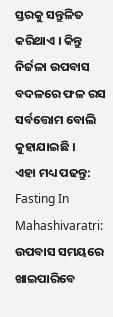ସ୍ତରକୁ ସନ୍ତୁଳିତ କରିଥାଏ । କିନ୍ତୁ ନିର୍ଜଳା ଉପବାସ ବଦଳରେ ଫଳ ରସ ସର୍ବତ୍ତୋମ ବୋଲି କୁହାଯାଇଛି ।
ଏହା ମଧ୍ୟ ପଢନ୍ତୁ: Fasting In Mahashivaratri: ଉପବାସ ସମୟରେ ଖାଇପାରିବେ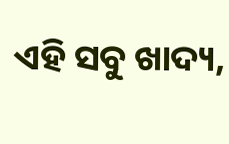ଏହି ସବୁ ଖାଦ୍ୟ,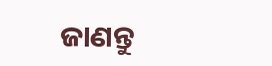ଜାଣନ୍ତୁ